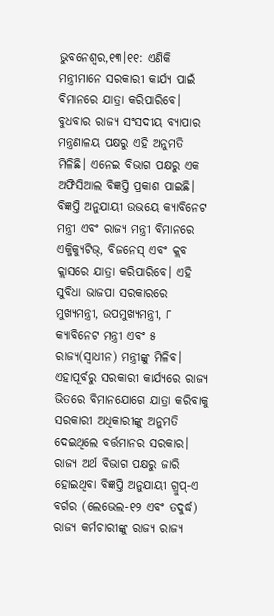ଭୁବନେଶ୍ୱର,୧୩।୧୧: ଏଣିକି ମନ୍ତ୍ରୀମାନେ ସରକାରୀ କାର୍ଯ୍ୟ ପାଇଁ ବିମାନରେ ଯାତ୍ରା କରିପାରିବେ। ବୁଧବାର ରାଜ୍ୟ ସଂସଦୀୟ ବ୍ୟାପାର ମନ୍ତ୍ରଣାଳୟ ପକ୍ଷରୁ ଏହି ଅନୁମତି ମିଳିଛି। ଏନେଇ ବିଭାଗ ପକ୍ଷରୁ ଏକ ଅଫିସିଆଲ ବିଜ୍ଞପ୍ତି ପ୍ରକାଶ ପାଇଛି।
ବିଜ୍ଞପ୍ତି ଅନୁଯାୟୀ ଉଭୟେ କ୍ୟାବିନେଟ ମନ୍ତ୍ରୀ ଏବଂ ରାଜ୍ୟ ମନ୍ତ୍ରୀ ବିମାନରେ ଏକ୍ଜିକ୍ୟୁଟିଭ୍, ବିଜନେସ୍ ଏବଂ କ୍ଲବ କ୍ଲାସରେ ଯାତ୍ରା କରିପାରିବେ। ଏହି ସୁବିଧା ଭାଜପା ସରକାରରେ ମୁଖ୍ୟମନ୍ତ୍ରୀ, ଉପମୁଖ୍ୟମନ୍ତ୍ରୀ, ୮ କ୍ୟାବିନେଟ ମନ୍ତ୍ରୀ ଏବଂ ୫ ରାଜ୍ୟ(ସ୍ୱାଧୀନ) ମନ୍ତ୍ରୀଙ୍କୁ ମିଳିବ।
ଏହାପୂର୍ବରୁ ସରକାରୀ କାର୍ଯ୍ୟରେ ରାଜ୍ୟ ଭିତରେ ବିମାନଯୋଗେ ଯାତ୍ରା କରିବାକୁ ସରକାରୀ ଅଧିକାରୀଙ୍କୁ ଅନୁମତି ଦେଇଥିଲେ ବର୍ତ୍ତମାନର ସରକାର। ରାଜ୍ୟ ଅର୍ଥ ବିଭାଗ ପକ୍ଷରୁ ଜାରି ହୋଇଥିବା ବିଜ୍ଞପ୍ତି ଅନୁଯାୟୀ ଗ୍ରୁପ୍-ଏ ବର୍ଗର (ଲେଭେଲ-୧୨ ଏବଂ ତଦୁର୍ଦ୍ଧ) ରାଜ୍ୟ କର୍ମଚାରୀଙ୍କୁ ରାଜ୍ୟ ରାଜ୍ୟ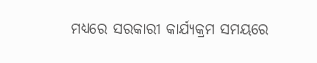ମଧ୍ୟରେ ସରକାରୀ କାର୍ଯ୍ୟକ୍ରମ ସମୟରେ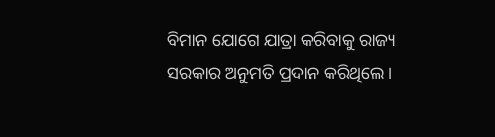ବିମାନ ଯୋଗେ ଯାତ୍ରା କରିବାକୁ ରାଜ୍ୟ ସରକାର ଅନୁମତି ପ୍ରଦାନ କରିଥିଲେ।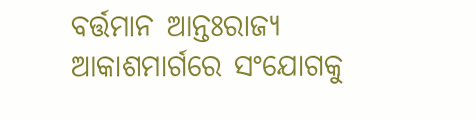ବର୍ତ୍ତମାନ ଆନ୍ତଃରାଜ୍ୟ ଆକାଶମାର୍ଗରେ ସଂଯୋଗକୁ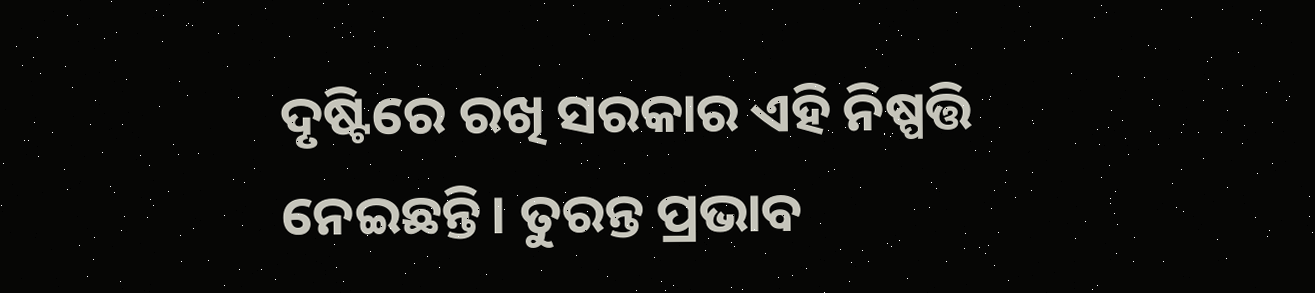ଦୃଷ୍ଟିରେ ରଖି ସରକାର ଏହି ନିଷ୍ପତ୍ତି ନେଇଛନ୍ତି। ତୁରନ୍ତ ପ୍ରଭାବ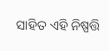ସାହିତ ଏହି ନିଷ୍ପତ୍ତି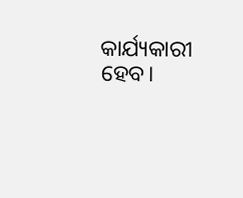କାର୍ଯ୍ୟକାରୀ ହେବ।